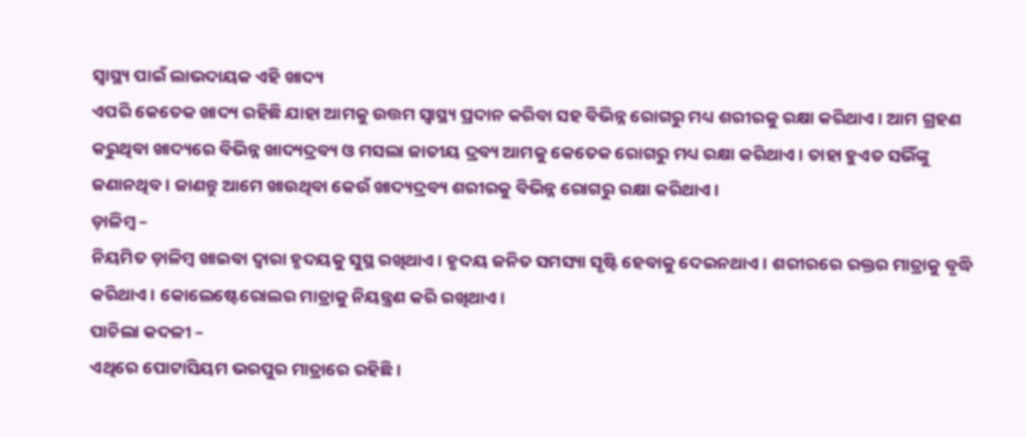ସ୍ୱାସ୍ଥ୍ୟ ପାଇଁ ଲାଭଦାୟକ ଏହି ଖାଦ୍ୟ
ଏପରି କେତେକ ଖାଦ୍ୟ ରହିଛି ଯାହା ଆମକୁ ଉତ୍ତମ ସ୍ୱାସ୍ଥ୍ୟ ପ୍ରଦାନ କରିବା ସହ ବିଭିନ୍ନ ରୋଗରୁ ମଧ୍ୟ ଶରୀରକୁ ରକ୍ଷା କରିଥାଏ। ଆମ ଗ୍ରହଣ କରୁଥିବା ଖାଦ୍ୟରେ ବିଭିନ୍ନ ଖାଦ୍ୟଦ୍ରବ୍ୟ ଓ ମସଲା ଜାତୀୟ ଦ୍ରବ୍ୟ ଆମକୁ କେତେକ ରୋଗରୁ ମଧ୍ୟ ରକ୍ଷା କରିଥାଏ। ତାହା ହୁଏତ ସଭିଁଙ୍କୁ ଜଣାନଥିବ। ଜାଣନ୍ତୁ ଆମେ ଖାଉଥିବା କେଉଁ ଖାଦ୍ୟଦ୍ରବ୍ୟ ଶରୀରକୁ ବିଭିନ୍ନ ରୋଗରୁ ରକ୍ଷା କରିଥାଏ।
ଡ଼ାଳିମ୍ବ –
ନିୟମିତ ଡ଼ାଳିମ୍ବ ଖାଇବା ଦ୍ୱାରା ହୃଦୟକୁ ସୁସ୍ଥ ରଖିଥାଏ। ହୃଦୟ ଜନିତ ସମସ୍ୟା ସୃଷ୍ଟି ହେବାକୁ ଦେଇନଥାଏ। ଶରୀରରେ ରକ୍ତର ମାତ୍ରାକୁ ବୃଦ୍ଧି କରିଥାଏ। କୋଲେଷ୍ଟେରୋଲର ମାତ୍ରାକୁ ନିୟନ୍ତ୍ରଣ କରି ରଖିଥାଏ।
ପାଚିଲା କଦଳୀ –
ଏଥିରେ ପୋଟାସିୟମ ଭରପୁର ମାତ୍ରାରେ ରହିଛି।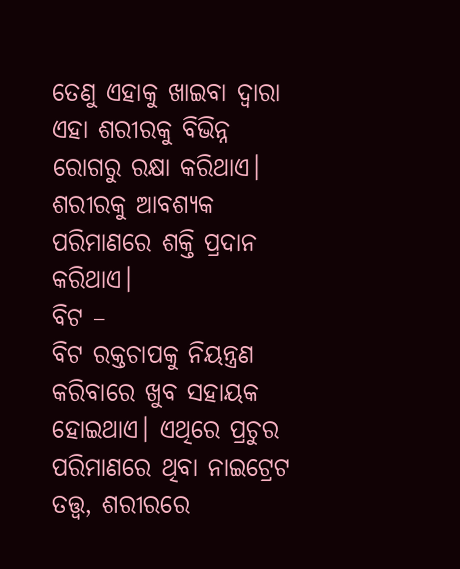ତେଣୁ ଏହାକୁ ଖାଇବା ଦ୍ୱାରା ଏହା ଶରୀରକୁ ବିଭିନ୍ନ ରୋଗରୁ ରକ୍ଷା କରିଥାଏ। ଶରୀରକୁ ଆବଶ୍ୟକ ପରିମାଣରେ ଶକ୍ତି ପ୍ରଦାନ କରିଥାଏ।
ବିଟ –
ବିଟ ରକ୍ତଚାପକୁ ନିୟନ୍ତ୍ରଣ କରିବାରେ ଖୁବ ସହାୟକ ହୋଇଥାଏ। ଏଥିରେ ପ୍ରଚୁର ପରିମାଣରେ ଥିବା ନାଇଟ୍ରେଟ ତତ୍ତ୍ୱ, ଶରୀରରେ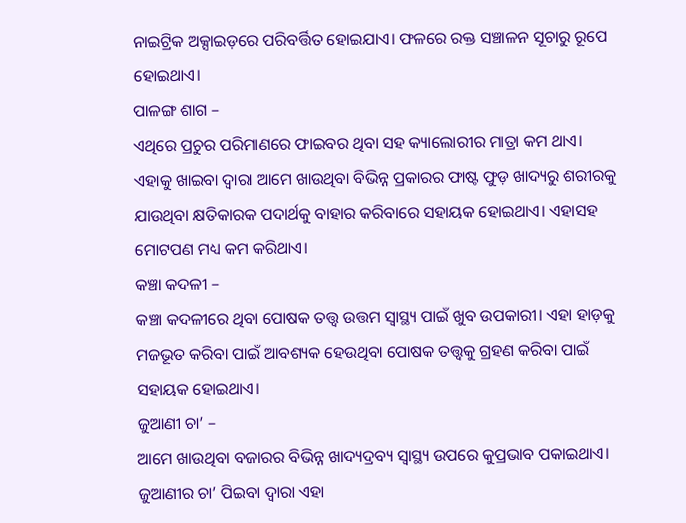ନାଇଟ୍ରିକ ଅକ୍ସାଇଡ଼ରେ ପରିବର୍ତ୍ତିତ ହୋଇଯାଏ। ଫଳରେ ରକ୍ତ ସଞ୍ଚାଳନ ସୂଚାରୁ ରୂପେ ହୋଇଥାଏ।
ପାଳଙ୍ଗ ଶାଗ –
ଏଥିରେ ପ୍ରଚୁର ପରିମାଣରେ ଫାଇବର ଥିବା ସହ କ୍ୟାଲୋରୀର ମାତ୍ରା କମ ଥାଏ। ଏହାକୁ ଖାଇବା ଦ୍ୱାରା ଆମେ ଖାଉଥିବା ବିଭିନ୍ନ ପ୍ରକାରର ଫାଷ୍ଟ ଫୁଡ଼ ଖାଦ୍ୟରୁ ଶରୀରକୁ ଯାଉଥିବା କ୍ଷତିକାରକ ପଦାର୍ଥକୁ ବାହାର କରିବାରେ ସହାୟକ ହୋଇଥାଏ। ଏହାସହ ମୋଟପଣ ମଧ୍ୟ କମ କରିଥାଏ।
କଞ୍ଚା କଦଳୀ –
କଞ୍ଚା କଦଳୀରେ ଥିବା ପୋଷକ ତତ୍ତ୍ୱ ଉତ୍ତମ ସ୍ୱାସ୍ଥ୍ୟ ପାଇଁ ଖୁବ ଉପକାରୀ। ଏହା ହାଡ଼କୁ ମଜଭୂତ କରିବା ପାଇଁ ଆବଶ୍ୟକ ହେଉଥିବା ପୋଷକ ତତ୍ତ୍ୱକୁ ଗ୍ରହଣ କରିବା ପାଇଁ ସହାୟକ ହୋଇଥାଏ।
ଜୁଆଣୀ ଚା’ –
ଆମେ ଖାଉଥିବା ବଜାରର ବିଭିନ୍ନ ଖାଦ୍ୟଦ୍ରବ୍ୟ ସ୍ୱାସ୍ଥ୍ୟ ଉପରେ କୁପ୍ରଭାବ ପକାଇଥାଏ। ଜୁଆଣୀର ଚା’ ପିଇବା ଦ୍ୱାରା ଏହା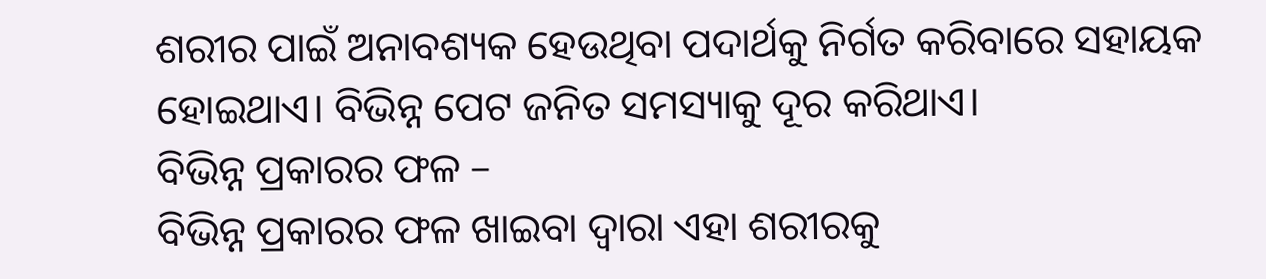ଶରୀର ପାଇଁ ଅନାବଶ୍ୟକ ହେଉଥିବା ପଦାର୍ଥକୁ ନିର୍ଗତ କରିବାରେ ସହାୟକ ହୋଇଥାଏ। ବିଭିନ୍ନ ପେଟ ଜନିତ ସମସ୍ୟାକୁ ଦୂର କରିଥାଏ।
ବିଭିନ୍ନ ପ୍ରକାରର ଫଳ –
ବିଭିନ୍ନ ପ୍ରକାରର ଫଳ ଖାଇବା ଦ୍ୱାରା ଏହା ଶରୀରକୁ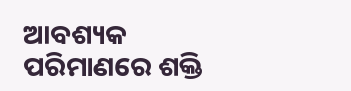ଆବଶ୍ୟକ ପରିମାଣରେ ଶକ୍ତି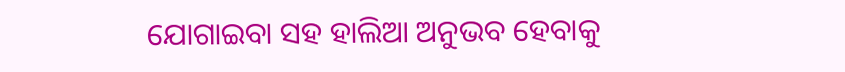ଯୋଗାଇବା ସହ ହାଲିଆ ଅନୁଭବ ହେବାକୁ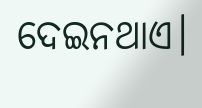ଦେଇନଥାଏ।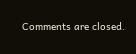Comments are closed.